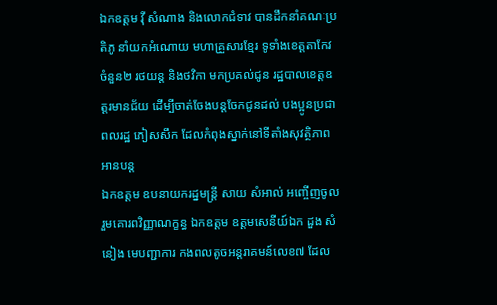ឯកឧត្តម វ៉ី សំណាង និងលោកជំទាវ បានដឹកនាំគណៈប្រតិភូ នាំយកអំណោយ មហាគ្រួសារខ្មែរ ទូទាំងខេត្តតាកែវ ចំនួន២ រថយន្ត និងថវិកា មកប្រគល់ជូន រដ្ឋបាលខេត្តឧត្តរមានជ័យ ដើម្បីចាត់ចែងបន្តចែកជូនដល់ បងប្អូនប្រជាពលរដ្ឋ ភៀសសឹក ដែលកំពុងស្នាក់នៅទីតាំងសុវត្ថិភាព អានបន្ត
ឯកឧត្តម ឧបនាយករដ្នមន្ត្រី សាយ សំអាល់ អញ្ចើញចូលរួមគោរពវិញ្ញាណក្ខន្ធ ឯកឧត្តម ឧត្តមសេនីយ៍ឯក ដួង សំនៀង មេបញ្ជាការ កងពលតូចអន្តរាគមន៍លេខ៧ ដែល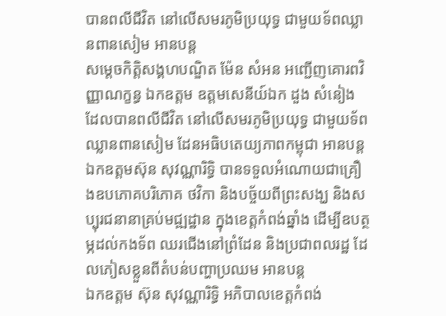បានពលីជីវិត នៅលើសមរភូមិប្រយុទ្ធ ជាមួយទ័ពឈ្លានពានសៀម អានបន្ត
សម្តេចកិត្តិសង្គហបណ្ឌិត ម៉ែន សំអន អញ្ជើញគោរពវិញ្ញាណក្ខន្ធ ឯកឧត្តម ឧត្តមសេនីយ៍ឯក ដួង សំនៀង ដែលបានពលីជីវិត នៅលើសមរភូមិប្រយុទ្ធ ជាមួយទ័ពឈ្លានពានសៀម ដែនអធិបតេយ្យភាពកម្ពុជា អានបន្ត
ឯកឧត្តមស៊ុន សុវណ្ណារិទ្ធិ បានទទួលអំណោយជាគ្រឿងឧបភោគបរិភោគ ថវិកា និងបច្ច័យពីព្រះសង្ឃ និងសប្បុរជនានាគ្រប់មជ្ឍដ្ឋាន ក្នុងខេត្តកំពង់ឆ្នាំង ដើម្បីឧបត្ថម្ភដល់កងទ័ព ឈរជើងនៅព្រំដែន និងប្រជាពលរដ្ឋ ដែលភៀសខ្លួនពីតំបន់បញ្ហាប្រឈម អានបន្ត
ឯកឧត្តម ស៊ុន សុវណ្ណារិទ្ធិ អភិបាលខេត្តកំពង់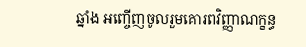ឆ្នាំង អញ្ចើញចូលរួមគោរពវិញ្ញាណក្ខន្ធ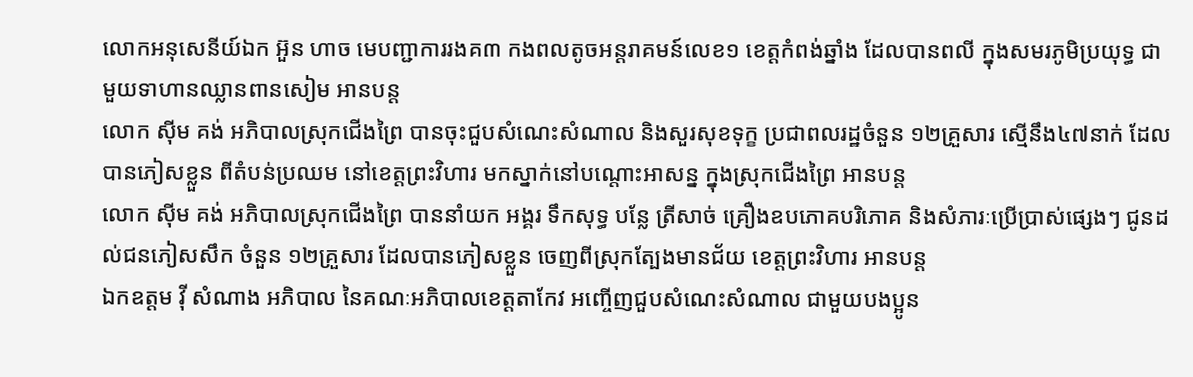លោកអនុសេនីយ៍ឯក អ៊ួន ហាច មេបញ្ជាការរងគ៣ កងពលតូចអន្តរាគមន៍លេខ១ ខេត្តកំពង់ឆ្នាំង ដែលបានពលី ក្នុងសមរភូមិប្រយុទ្ធ ជាមួយទាហានឈ្លានពានសៀម អានបន្ត
លោក សុីម គង់ អភិបាលស្រុកជើងព្រៃ បានចុះជួបសំណេះសំណាល និងសួរសុខទុក្ខ ប្រជាពលរដ្ឋចំនួន ១២គ្រួសារ ស្មើនឹង៤៧នាក់ ដែលបានភៀសខ្លួន ពីតំបន់ប្រឈម នៅខេត្តព្រះវិហារ មកស្នាក់នៅបណ្តោះអាសន្ន ក្នុងស្រុកជើងព្រៃ អានបន្ត
លោក ស៊ីម គង់ អភិបាលស្រុកជើងព្រៃ បាននាំយក អង្គរ ទឹកសុទ្ធ បន្លែ ត្រីសាច់ គ្រឿងឧបភោគបរិភោគ និងសំភារៈប្រើប្រាស់ផ្សេងៗ ជូនដល់ជនភៀសសឹក ចំនួន ១២គ្រួសារ ដែលបានភៀសខ្លួន ចេញពីស្រុកត្បែងមានជ័យ ខេត្តព្រះវិហារ អានបន្ត
ឯកឧត្តម វ៉ី សំណាង អភិបាល នៃគណៈអភិបាលខេត្តតាកែវ អញ្ចើញជួបសំណេះសំណាល ជាមួយបងប្អូន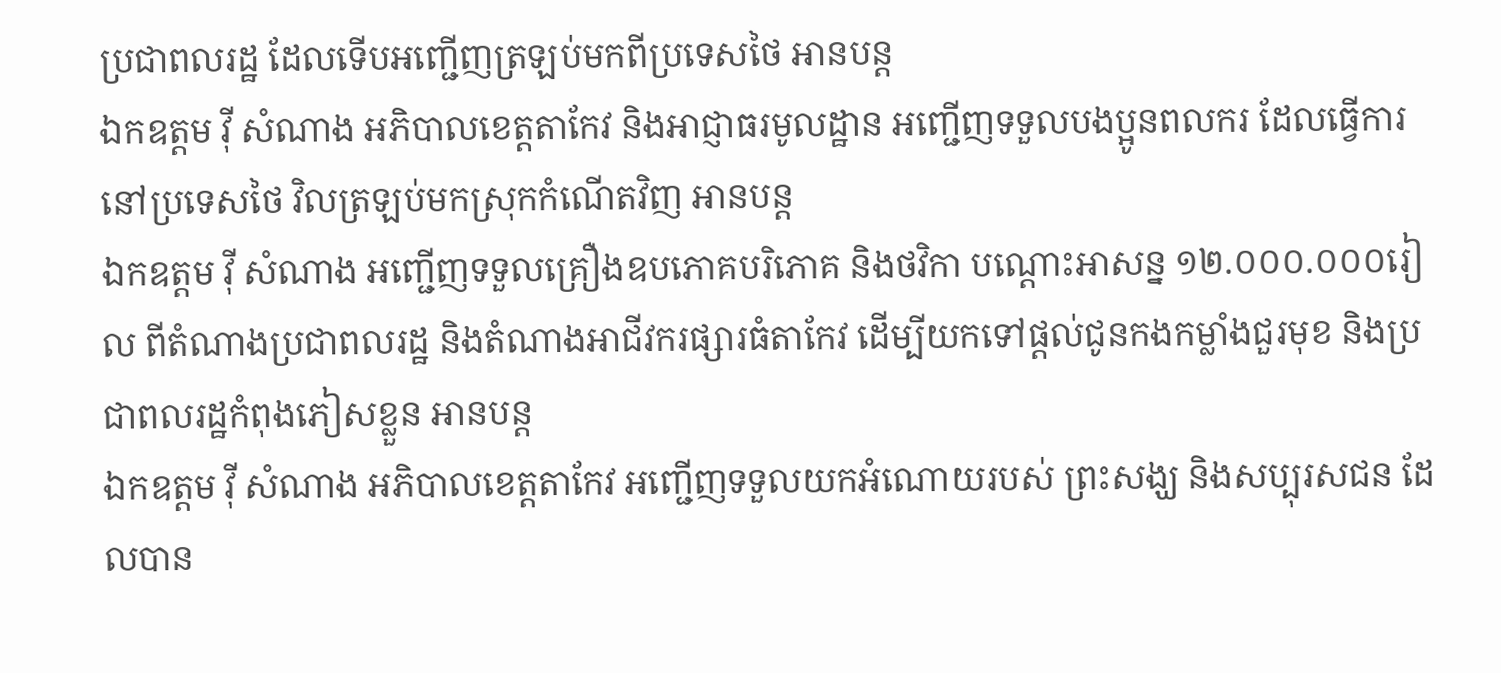ប្រជាពលរដ្ឋ ដែលទើបអញ្ជើញត្រឡប់មកពីប្រទេសថៃ អានបន្ត
ឯកឧត្តម វ៉ី សំណាង អភិបាលខេត្តតាកែវ និងអាជ្ញាធរមូលដ្ឋាន អញ្ជើញទទួលបងប្អូនពលករ ដែលធ្វើការនៅប្រទេសថៃ វិលត្រឡប់មកស្រុកកំណើតវិញ អានបន្ត
ឯកឧត្តម វ៉ី សំណាង អញ្ជើញទទួលគ្រឿងឧបភោគបរិភោគ និងថវិកា បណ្ដោះអាសន្ន ១២.០០០.០០០រៀល ពីតំណាងប្រជាពលរដ្ឋ និងតំណាងអាជីវករផ្សារធំតាកែវ ដើម្បីយកទៅផ្ដល់ជូនកងកម្លាំងជួរមុខ និងប្រជាពលរដ្ឋកំពុងភៀសខ្លួន អានបន្ត
ឯកឧត្តម វ៉ី សំណាង អភិបាលខេត្តតាកែវ អញ្ជើញទទួលយកអំណោយរបស់ ព្រះសង្ឃ និងសប្បុរសជន ដែលបាន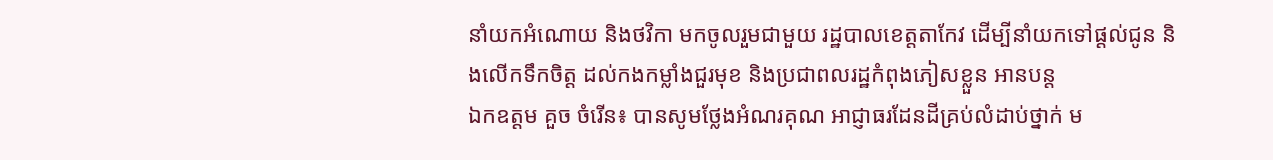នាំយកអំណោយ និងថវិកា មកចូលរួមជាមួយ រដ្ឋបាលខេត្តតាកែវ ដើម្បីនាំយកទៅផ្ដល់ជូន និងលើកទឹកចិត្ត ដល់កងកម្លាំងជួរមុខ និងប្រជាពលរដ្ឋកំពុងភៀសខ្លួន អានបន្ត
ឯកឧត្ដម គួច ចំរើន៖ បានសូមថ្លែងអំណរគុណ អាជ្ញាធរដែនដីគ្រប់លំដាប់ថ្នាក់ ម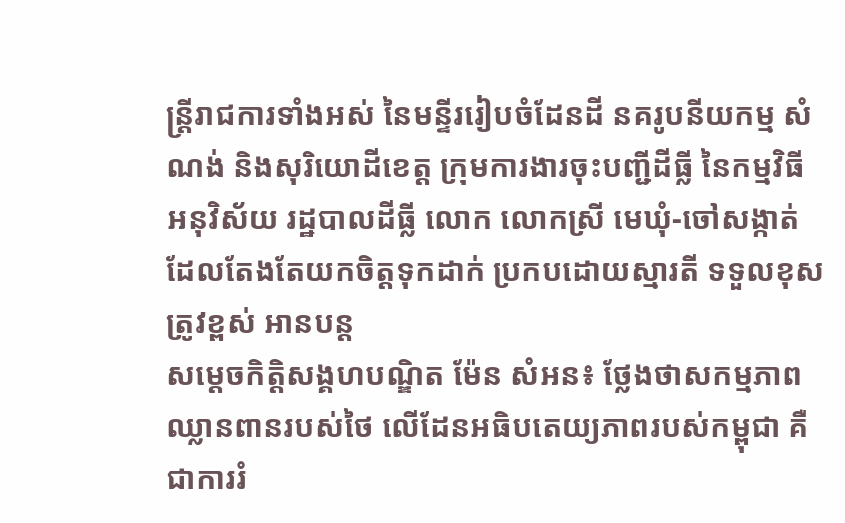ន្ត្រីរាជការទាំងអស់ នៃមន្ទីររៀបចំដែនដី នគរូបនីយកម្ម សំណង់ និងសុរិយោដីខេត្ត ក្រុមការងារចុះបញ្ជីដីធ្លី នៃកម្មវិធីអនុវិស័យ រដ្ឋបាលដីធ្លី លោក លោកស្រី មេឃុំ-ចៅសង្កាត់ ដែលតែងតែយកចិត្តទុកដាក់ ប្រកបដោយស្មារតី ទទួលខុសត្រូវខ្ពស់ អានបន្ត
សម្តេចកិត្តិសង្គហបណ្ឌិត ម៉ែន សំអន៖ ថ្លែងថាសកម្មភាពឈ្លានពានរបស់ថៃ លើដែនអធិបតេយ្យភាពរបស់កម្ពុជា គឺជាការរំ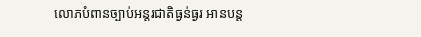លោភបំពានច្បាប់អន្តរជាតិធ្ងន់ធ្ងរ អានបន្ត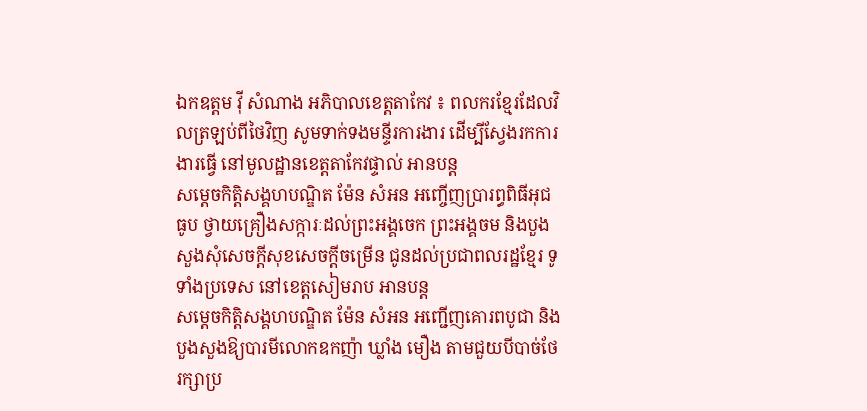ឯកឧត្តម វ៉ី សំណាង អភិបាលខេត្តតាកែវ ៖ ពលករខ្មែរដែលវិលត្រឡប់ពីថៃវិញ សូមទាក់ទងមន្ទីរការងារ ដើម្បីស្វែងរកការងារធ្វើ នៅមូលដ្ឋានខេត្តតាកែវផ្ទាល់ អានបន្ត
សម្តេចកិត្តិសង្គហបណ្ឌិត ម៉ែន សំអន អញ្ចើញប្រារព្ធពិធីអុជធូប ថ្វាយគ្រឿងសក្ការៈដល់ព្រះអង្គចេក ព្រះអង្គចម និងបួងសួងសុំសេចក្ដីសុខសេចក្ដីចម្រើន ជូនដល់ប្រជាពលរដ្ឋខ្មែរ ទូទាំងប្រទេស នៅខេត្តសៀមរាប អានបន្ត
សម្តេចកិត្តិសង្គហបណ្ឌិត ម៉ែន សំអន អញ្ជើញគោរពបូជា និងបួងសួងឱ្យបារមីលោកឧកញ៉ា ឃ្លាំង មឿង តាមជួយបីបាច់ថែរក្សាប្រ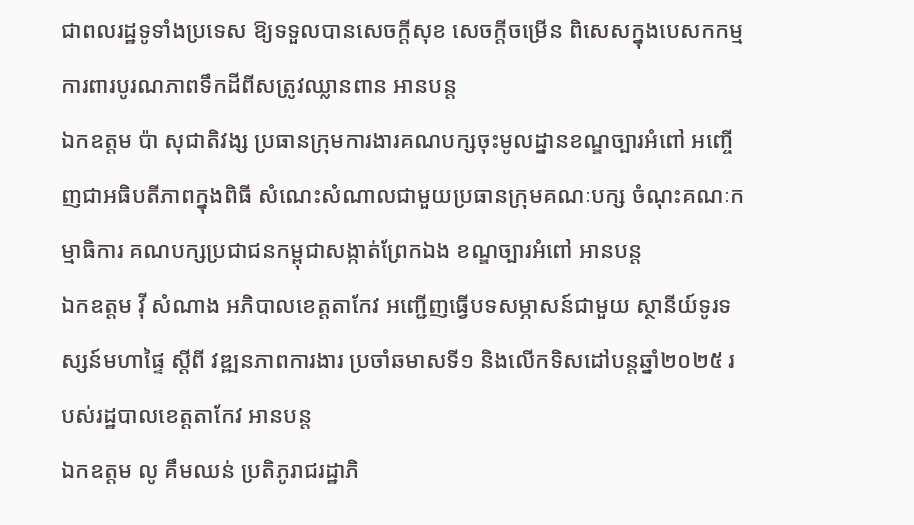ជាពលរដ្ឋទូទាំងប្រទេស ឱ្យទទួលបានសេចក្តីសុខ សេចក្តីចម្រើន ពិសេសក្នុងបេសកកម្ម ការពារបូរណភាពទឹកដីពីសត្រូវឈ្លានពាន អានបន្ត
ឯកឧត្តម ប៉ា សុជាតិវង្ស ប្រធានក្រុមការងារគណបក្សចុះមូលដ្នានខណ្ឌច្បារអំពៅ អញ្ចើញជាអធិបតីភាពក្នុងពិធី សំណេះសំណាលជាមួយប្រធានក្រុមគណៈបក្ស ចំណុះគណៈកម្មាធិការ គណបក្សប្រជាជនកម្ពុជាសង្កាត់ព្រែកឯង ខណ្ឌច្បារអំពៅ អានបន្ត
ឯកឧត្តម វ៉ី សំណាង អភិបាលខេត្តតាកែវ អញ្ជើញធ្វើបទសម្ភាសន៍ជាមួយ ស្ថានីយ៍ទូរទស្សន៍មហាផ្ទៃ ស្ដីពី វឌ្ឍនភាពការងារ ប្រចាំឆមាសទី១ និងលើកទិសដៅបន្ដឆ្នាំ២០២៥ របស់រដ្ឋបាលខេត្តតាកែវ អានបន្ត
ឯកឧត្តម លូ គឹមឈន់ ប្រតិភូរាជរដ្ឋាភិ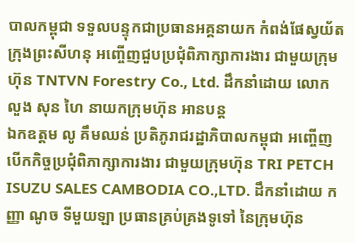បាលកម្ពុជា ទទួលបន្ទុកជាប្រធានអគ្គនាយក កំពង់ផែស្វយ័តក្រុងព្រះសីហនុ អញ្ចើញជួបប្រជុំពិភាក្សាការងារ ជាមួយក្រុមហ៊ុន TNTVN Forestry Co., Ltd. ដឹកនាំដោយ លោក លួង សុន ហៃ នាយកក្រុមហ៊ុន អានបន្ត
ឯកឧត្តម លូ គឹមឈន់ ប្រតិភូរាជរដ្ឋាភិបាលកម្ពុជា អញ្ចើញបើកកិច្ចប្រជុំពិភាក្សាការងារ ជាមួយក្រុមហ៊ុន TRI PETCH ISUZU SALES CAMBODIA CO.,LTD. ដឹកនាំដោយ កញ្ញា ណូច ទីមួយឡា ប្រធានគ្រប់គ្រងទូទៅ នៃក្រុមហ៊ុន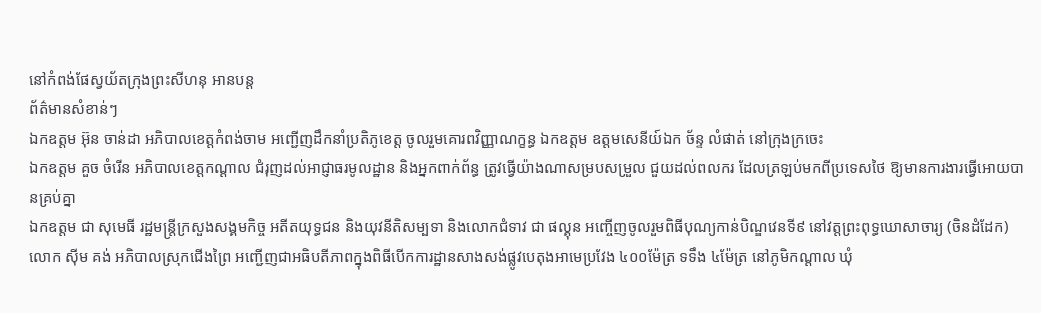នៅកំពង់ផែស្វយ័តក្រុងព្រះសីហនុ អានបន្ត
ព័ត៌មានសំខាន់ៗ
ឯកឧត្តម អ៊ុន ចាន់ដា អភិបាលខេត្តកំពង់ចាម អញ្ជើញដឹកនាំប្រតិភូខេត្ត ចូលរួមគោរពវិញ្ញាណក្ខន្ធ ឯកឧត្ដម ឧត្តមសេនីយ៍ឯក ច័ន្ទ លំផាត់ នៅក្រុងក្រចេះ
ឯកឧត្តម គួច ចំរើន អភិបាលខេត្តកណ្ដាល ជំរុញដល់អាជ្ញាធរមូលដ្ឋាន និងអ្នកពាក់ព័ន្ធ ត្រូវធ្វេីយ៉ាងណាសម្របសម្រួល ជួយដល់ពលករ ដែលត្រឡប់មកពីប្រទេសថៃ ឱ្យមានការងារធ្វើអោយបានគ្រប់គ្នា
ឯកឧត្តម ជា សុមេធី រដ្ឋមន្ត្រីក្រសួងសង្គមកិច្ច អតីតយុទ្ធជន និងយុវនីតិសម្បទា និងលោកជំទាវ ជា ផល្គុន អញ្ចើញចូលរួមពិធីបុណ្យកាន់បិណ្ឌវេនទី៩ នៅវត្តព្រះពុទ្ធឃោសាចារ្យ (ចិនដំដែក)
លោក ស៊ីម គង់ អភិបាលស្រុកជើងព្រៃ អញ្ជើញជាអធិបតីភាពក្នុងពិធីបើកការដ្ឋានសាងសង់ផ្លូវបេតុងអាមេប្រវែង ៤០០ម៉ែត្រ ទទឹង ៤ម៉ែត្រ នៅភូមិកណ្ដាល ឃុំ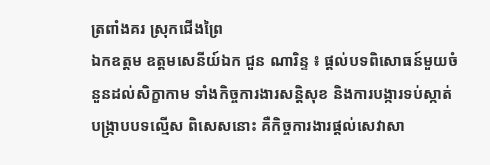ត្រពាំងគរ ស្រុកជើងព្រៃ
ឯកឧត្តម ឧត្តមសេនីយ៍ឯក ជួន ណារិន្ទ ៖ ផ្តល់បទពិសោធន៍មួយចំនួនដល់សិក្ខាកាម ទាំងកិច្ចការងារសន្តិសុខ និងការបង្ការទប់ស្កាត់ បង្ក្រាបបទល្មើស ពិសេសនោះ គឺកិច្ចការងារផ្តល់សេវាសា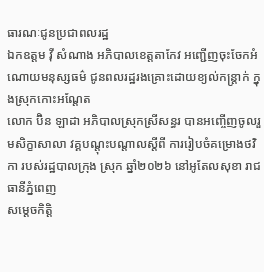ធារណៈជូនប្រជាពលរដ្ឋ
ឯកឧត្ដម វ៉ី សំណាង អភិបាលខេត្តតាកែវ អញ្ជើញចុះចែកអំណោយមនុស្សធម៌ ជូនពលរដ្ឋរងគ្រោះដោយខ្យល់កន្ត្រាក់ ក្នុងស្រុកកោះអណ្តែត
លោក ប៊ិន ឡាដា អភិបាលស្រុកស្រីសន្ធរ បានអញ្ចើញចូលរួមសិក្ខាសាលា វគ្គបណ្តុះបណ្តាលស្តីពី ការរៀបចំគម្រោងថវិកា របស់រដ្ឋបាលក្រុង ស្រុក ឆ្នាំ២០២៦ នៅអូតែលសុខា រាជធានីភ្នំពេញ
សម្ដេចកិត្តិ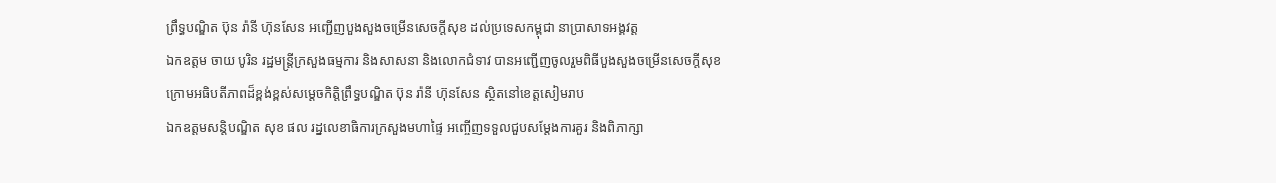ព្រឹទ្ធបណ្ឌិត ប៊ុន រ៉ានី ហ៊ុនសែន អញ្ជើញបួងសួងចម្រើនសេចក្តីសុខ ដល់ប្រទេសកម្ពុជា នាប្រាសាទអង្គវត្ត
ឯកឧត្តម ចាយ បូរិន រដ្ឋមន្ត្រីក្រសួងធម្មការ និងសាសនា និងលោកជំទាវ បានអញ្ជើញចូលរួមពិធីបួងសួងចម្រើនសេចក្តីសុខ ក្រោមអធិបតីភាពដ៏ខ្ពង់ខ្ពស់សម្តេចកិត្តិព្រឹទ្ធបណ្ឌិត ប៊ុន រ៉ានី ហ៊ុនសែន ស្ថិតនៅខេត្តសៀមរាប
ឯកឧត្ដមសន្តិបណ្ឌិត សុខ ផល រដ្នលេខាធិការក្រសួងមហាផ្ទៃ អញ្ចើញទទួលជួបសម្តែងការគួរ និងពិភាក្សា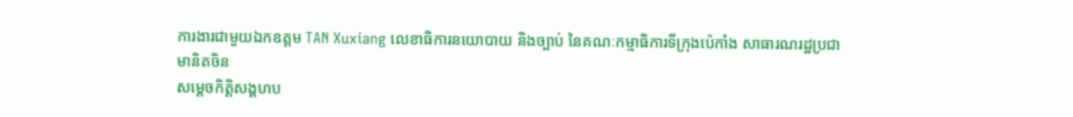ការងារជាមួយឯកឧត្តម TAN Xuxiang លេខាធិការនយោបាយ និងច្បាប់ នៃគណៈកម្មាធិការទីក្រុងប៉េកាំង សាធារណរដ្ឋប្រជាមានិតចិន
សម្ដេចកិត្តិសង្គហប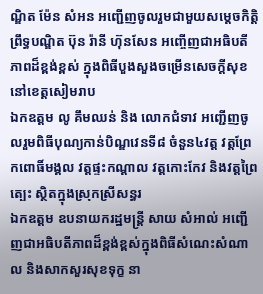ណ្ឌិត ម៉ែន សំអន អញ្ជើញចូលរួមជាមួយសម្តេចកិត្តិព្រឹទ្ធបណ្ឌិត ប៊ុន រ៉ានី ហ៊ុនសែន អញ្ចើញជាអធិបតីភាពដ៏ខ្ពង់ខ្ពស់ ក្នុងពិធីបួងសួងចម្រើនសេចក្តីសុខ នៅខេត្តសៀមរាប
ឯកឧត្តម លូ គឹមឈន់ និង លោកជំទាវ អញ្ជើញចូលរួមពិធីបុណ្យកាន់បិណ្ឌវេនទី៨ ចំនួន៤វត្ត វត្តព្រែកពោធិ៍មង្គល វត្តផ្ទះកណ្តាល វត្តកោះកែវ និងវត្តព្រៃត្បេះ ស្ថិតក្នុងស្រុកស្រីសន្ធរ
ឯកឧត្តម ឧបនាយករដ្ឋមន្រ្តី សាយ សំអាល់ អញ្ជើញជាអធិបតីភាពដ៏ខ្ពង់ខ្ពស់ក្នុងពិធីសំណេះសំណាល និងសាកសួរសុខទុក្ខ នា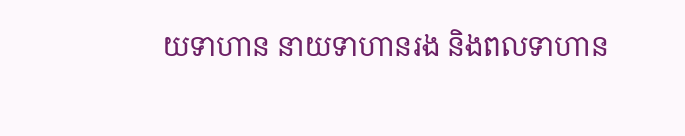យទាហាន នាយទាហានរង និងពលទាហាន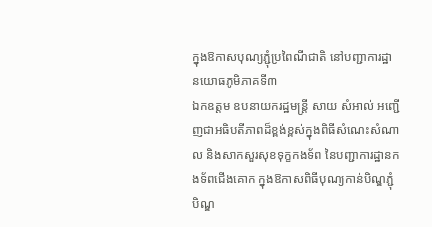ក្នុងឱកាសបុណ្យភ្ជុំប្រពៃណីជាតិ នៅបញ្ជាការដ្ឋានយោធភូមិភាគទី៣
ឯកឧត្តម ឧបនាយករដ្ឋមន្ត្រី សាយ សំអាល់ អញ្ជើញជាអធិបតីភាពដ៏ខ្ពង់ខ្ពស់ក្នុងពិធីសំណេះសំណាល និងសាកសួរសុខទុក្ខកងទ័ព នៃបញ្ជាការដ្ឋានកងទ័ពជើងគោក ក្នុងឱកាសពិធីបុណ្យកាន់បិណ្ឌភ្ជុំបិណ្ឌ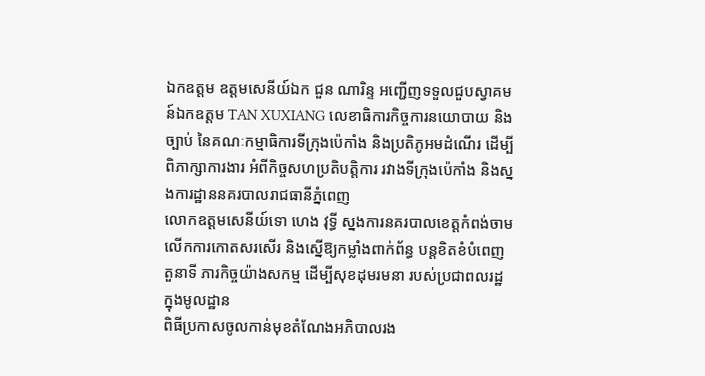ឯកឧត្តម ឧត្តមសេនីយ៍ឯក ជួន ណារិន្ទ អញ្ជើញទទួលជួបស្វាគមន៍ឯកឧត្តម TAN XUXIANG លេខាធិការកិច្ចការនយោបាយ និងច្បាប់ នៃគណៈកម្មាធិការទីក្រុងប៉េកាំង និងប្រតិភូអមដំណើរ ដើម្បីពិភាក្សាការងារ អំពីកិច្ចសហប្រតិបត្តិការ រវាងទីក្រុងប៉េកាំង និងស្នងការដ្ឋាននគរបាលរាជធានីភ្នំពេញ
លោកឧត្តមសេនីយ៍ទោ ហេង វុទ្ធី ស្នងការនគរបាលខេត្តកំពង់ចាម លើកការកោតសរសើរ និងស្នើឱ្យកម្លាំងពាក់ព័ន្ធ បន្ដខិតខំបំពេញតួនាទី ភារកិច្ចយ៉ាងសកម្ម ដើម្បីសុខដុមរមនា របស់ប្រជាពលរដ្ឋ ក្នុងមូលដ្ឋាន
ពិធីប្រកាសចូលកាន់មុខតំណែងអភិបាលរង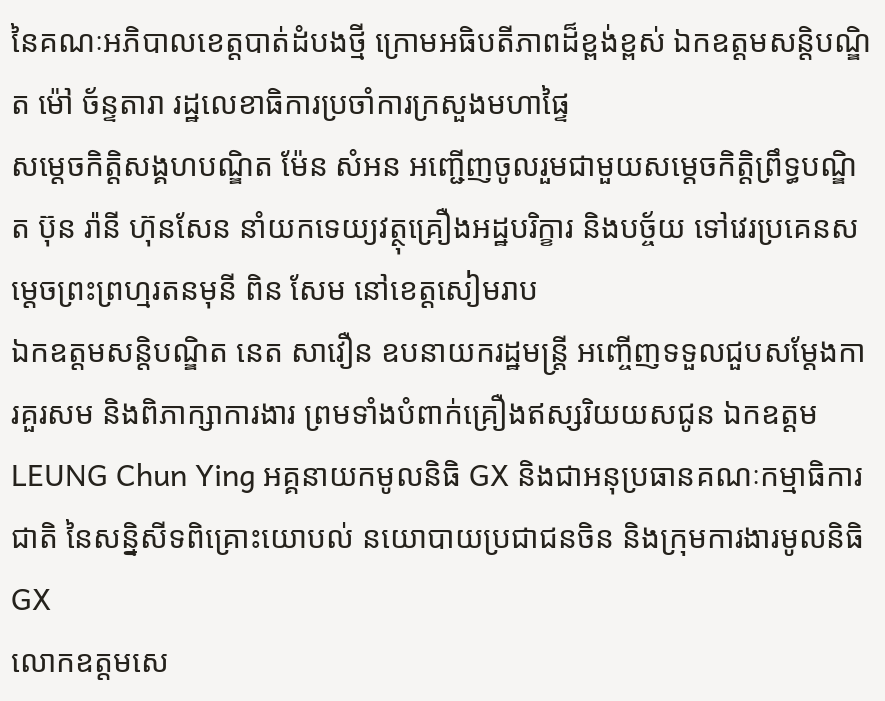នៃគណៈអភិបាលខេត្តបាត់ដំបងថ្មី ក្រោមអធិបតីភាពដ៏ខ្ពង់ខ្ពស់ ឯកឧត្តមសន្តិបណ្ឌិត ម៉ៅ ច័ន្ទតារា រដ្ឋលេខាធិការប្រចាំការក្រសួងមហាផ្ទៃ
សម្ដេចកិត្តិសង្គហបណ្ឌិត ម៉ែន សំអន អញ្ជើញចូលរួមជាមួយសម្តេចកិត្តិព្រឹទ្ធបណ្ឌិត ប៊ុន រ៉ានី ហ៊ុនសែន នាំយកទេយ្យវត្ថុគ្រឿងអដ្ឋបរិក្ខារ និងបច្ច័យ ទៅវេរប្រគេនសម្តេចព្រះព្រហ្មរតនមុនី ពិន សែម នៅខេត្តសៀមរាប
ឯកឧត្តមសន្តិបណ្ឌិត នេត សាវឿន ឧបនាយករដ្ឋមន្ត្រី អញ្ចើញទទួលជួបសម្តែងការគួរសម និងពិភាក្សាការងារ ព្រមទាំងបំពាក់គ្រឿងឥស្សរិយយសជូន ឯកឧត្តម LEUNG Chun Ying អគ្គនាយកមូលនិធិ GX និងជាអនុប្រធានគណៈកម្មាធិការជាតិ នៃសន្និសីទពិគ្រោះយោបល់ នយោបាយប្រជាជនចិន និងក្រុមការងារមូលនិធិ GX
លោកឧត្តមសេ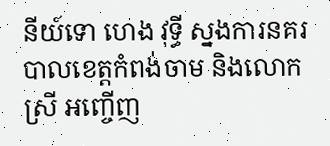នីយ៍ទោ ហេង វុទ្ធី ស្នងការនគរបាលខេត្តកំពង់ចាម និងលោកស្រី អញ្ចើញ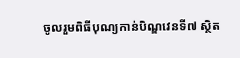ចូលរួមពិធីបុណ្យកាន់បិណ្ឌវេនទី៧ ស្ថិត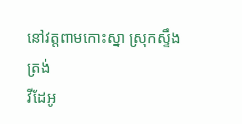នៅវត្តពាមកោះស្នា ស្រុកស្ទឹងត្រង់
វីដែអូ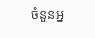ចំនួនអ្ន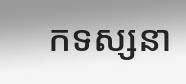កទស្សនា